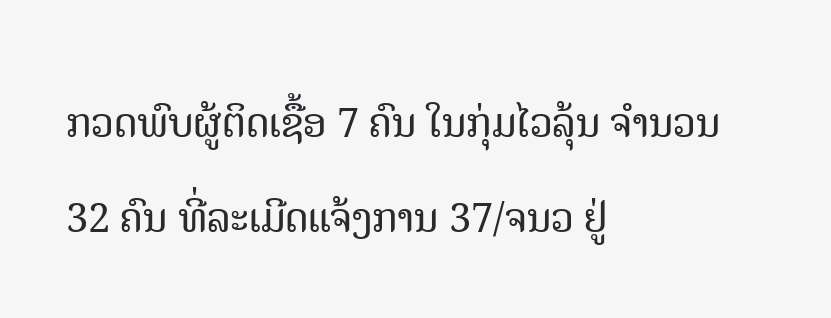ກວດພົບຜູ້ຕິດເຊື້ອ 7 ຄົນ ໃນກຸ່ມໄວລຸ້ນ ຈຳນວນ 32 ຄົນ ທີ່ລະເມີດແຈ້ງການ 37/ຈນວ ຢູ່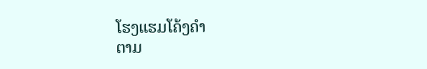ໂຮງແຮມໂຄ້ງຄໍາ
ຕາມ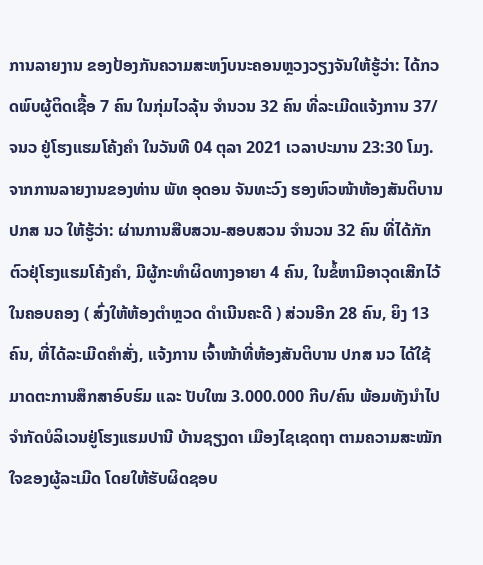ການລາຍງານ ຂອງປ້ອງກັນຄວາມສະຫງົບນະຄອນຫຼວງວຽງຈັນໃຫ້ຮູ້ວ່າ: ໄດ້ກວດພົບຜູ້ຕິດເຊື້ອ 7 ຄົນ ໃນກຸ່ມໄວລຸ້ນ ຈຳນວນ 32 ຄົນ ທີ່ລະເມີດແຈ້ງການ 37/ຈນວ ຢູ່ໂຮງແຮມໂຄ້ງຄໍາ ໃນວັນທີ 04 ຕຸລາ 2021 ເວລາປະມານ 23:30 ໂມງ.
ຈາກການລາຍງານຂອງທ່ານ ພັທ ອຸດອນ ຈັນທະວົງ ຮອງຫົວໜ້າຫ້ອງສັນຕິບານ ປກສ ນວ ໃຫ້ຮູ້ວ່າ: ຜ່ານການສືບສວນ-ສອບສວນ ຈຳນວນ 32 ຄົນ ທີ່ໄດ້ກັກຕົວຢຸ່ໂຮງແຮມໂຄ້ງຄຳ, ມີຜູ້ກະທຳຜິດທາງອາຍາ 4 ຄົນ, ໃນຂໍ້ຫາມີອາວຸດເສີກໄວ້ໃນຄອບຄອງ ( ສົ່ງໃຫ້ຫ້ອງຕຳຫຼວດ ດຳເນີນຄະດີ ) ສ່ວນອີກ 28 ຄົນ, ຍິງ 13 ຄົນ, ທີ່ໄດ້ລະເມີດຄໍາສັ່ງ, ແຈ້ງການ ເຈົ້າໜ້າທີ່ຫ້ອງສັນຕິບານ ປກສ ນວ ໄດ້ໃຊ້ມາດຕະການສຶກສາອົບຮົມ ແລະ ປັບໃໝ 3.000.000 ກີບ/ຄົນ ພ້ອມທັງນໍາໄປຈໍາກັດບໍລິເວນຢູ່ໂຮງແຮມປານີ ບ້ານຊຽງດາ ເມືອງໄຊເຊດຖາ ຕາມຄວາມສະໝັກໃຈຂອງຜູ້ລະເມີດ ໂດຍໃຫ້ຮັບຜິດຊອບ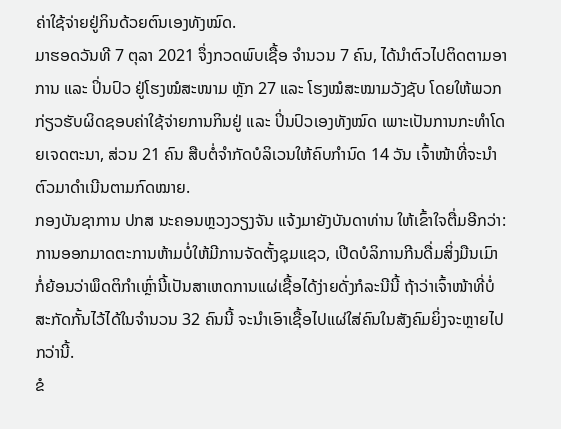ຄ່າໃຊ້ຈ່າຍຢູ່ກິນດ້ວຍຕົນເອງທັງໝົດ.
ມາຮອດວັນທີ 7 ຕຸລາ 2021 ຈຶ່ງກວດພົບເຊື້ອ ຈຳນວນ 7 ຄົນ, ໄດ້ນໍາຕົວໄປຕິດຕາມອາການ ແລະ ປິ່ນປົວ ຢູ່ໂຮງໝໍສະໜາມ ຫຼັກ 27 ແລະ ໂຮງໝໍສະໝາມວັງຊັບ ໂດຍໃຫ້ພວກກ່ຽວຮັບຜິດຊອບຄ່າໃຊ້ຈ່າຍການກິນຢູ່ ແລະ ປິ່ນປົວເອງທັງໝົດ ເພາະເປັນການກະທໍາໂດຍເຈດຕະນາ, ສ່ວນ 21 ຄົນ ສືບຕໍ່ຈຳກັດບໍລິເວນໃຫ້ຄົບກໍານົດ 14 ວັນ ເຈົ້າໜ້າທີ່ຈະນໍາຕົວມາດໍາເນີນຕາມກົດໝາຍ.
ກອງບັນຊາການ ປກສ ນະຄອນຫຼວງວຽງຈັນ ແຈ້ງມາຍັງບັນດາທ່ານ ໃຫ້ເຂົ້າໃຈຕື່ມອີກວ່າ: ການອອກມາດຕະການຫ້າມບໍ່ໃຫ້ມີການຈັດຕັ້ງຊຸມແຊວ, ເປີດບໍລິການກີນດື່ມສິ່ງມືນເມົາ ກໍ່ຍ້ອນວ່າພຶດຕິກຳເຫຼົ່ານີ້ເປັນສາເຫດການແຜ່ເຊື້ອໄດ້ງ່າຍດັ່ງກໍລະນີນີ້ ຖ້າວ່າເຈົ້າໜ້າທີ່ບໍ່ສະກັດກັ້ນໄວ້ໄດ້ໃນຈຳນວນ 32 ຄົນນີ້ ຈະນຳເອົາເຊື້ອໄປແຜ່ໃສ່ຄົນໃນສັງຄົມຍິ່ງຈະຫຼາຍໄປກວ່ານີ້.
ຂໍ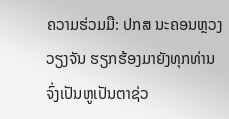ຄວາມຮ່ວມມື: ປກສ ນະຄອນຫຼວງວຽງຈັນ ຮຽກຮ້ອງມາຍັງທຸກທ່ານຈົ່ງເປັນຫູເປັນຕາຊ່ວ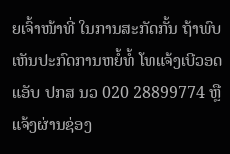ຍເຈົ້າໜ້າທີ່ ໃນການສະກັດກັ້ນ ຖ້າພົບເຫັນປະກົດການຫຍໍ້ທໍ້ ໂທແຈ້ງເບີວອດແອັບ ປກສ ນວ 020 28899774 ຫຼື ແຈ້ງຜ່ານຊ່ອງ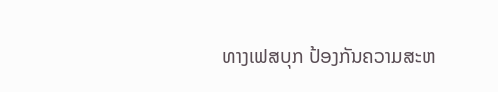ທາງເຟສບຸກ ປ້ອງກັນຄວາມສະຫ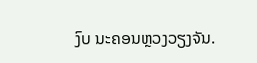ງົບ ນະຄອນຫຼວງວຽງຈັນ.